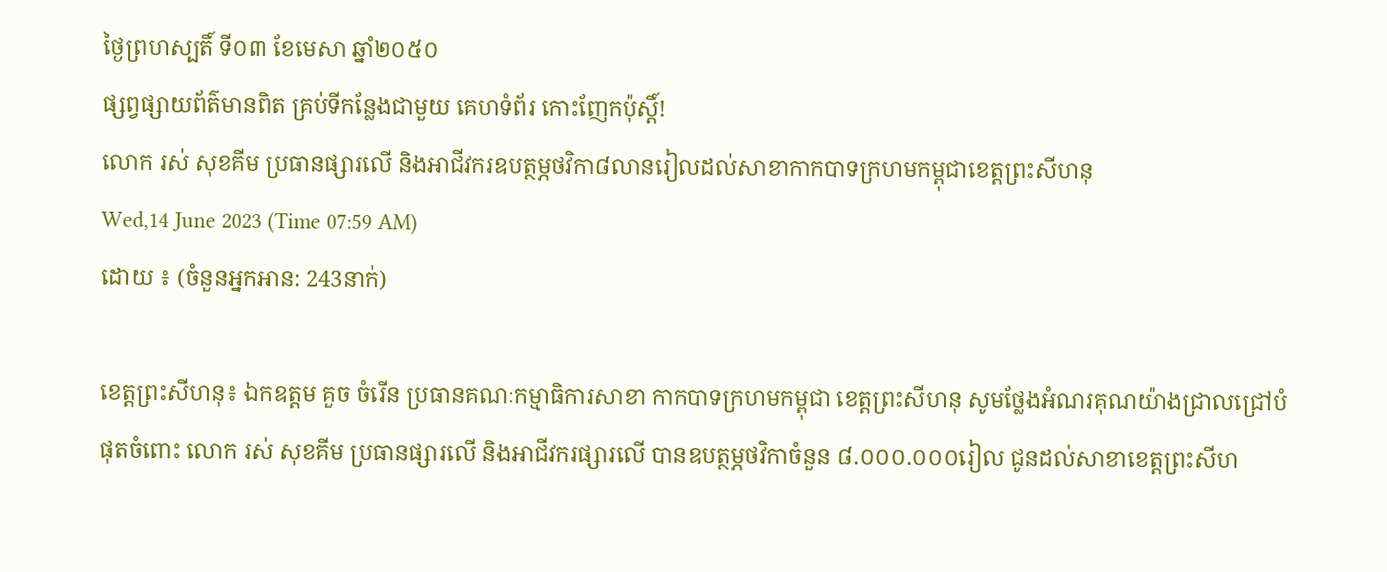ថ្ងៃព្រហស្បតិ៍ ទី០៣ ខែមេសា ឆ្នាំ២០៥០
ផ្សព្វផ្សាយព័ត៌មានពិត គ្រប់ទីកន្លែងជាមួយ គេហទំព័រ កោះញែកប៉ុស្តិ៍!
លោក រស់ សុខគីម ប្រធានផ្សារលើ និងអាជីវករឧបត្ថម្ភថវិកា៨លានរៀលដល់សាខាកាកបាទក្រហមកម្ពុជាខេត្តព្រះសីហនុ
Wed,14 June 2023 (Time 07:59 AM)
ដោយ ៖ (ចំនួនអ្នកអាន: 243នាក់)

ខេត្តព្រះសីហនុ៖ ឯកឧត្តម គួច ចំរើន ប្រធានគណៈកម្មាធិការសាខា កាកបាទក្រហមកម្ពុជា ខេត្តព្រះសីហនុ សូមថ្លែងអំណរគុណយ៉ាងជ្រាលជ្រៅបំផុតចំពោះ លោក រស់ សុខគីម ប្រធានផ្សារលើ និងអាជីវករផ្សារលើ បានឧបត្ថម្ភថវិកាចំនួន ៨.០០០.០០០រៀល ជូនដល់សាខាខេត្តព្រះសីហ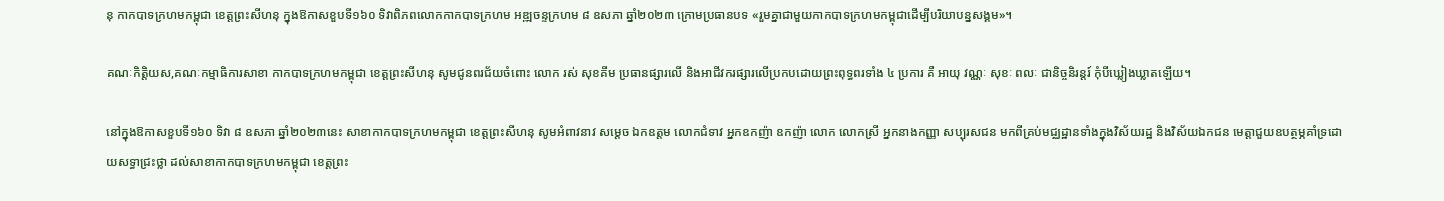នុ កាកបាទក្រហមកម្ពុជា ខេត្តព្រះសីហនុ ក្នុងឱកាសខួបទី១៦០ ទិវាពិភពលោកកាកបាទក្រហម អឌ្ឍចន្ទក្រហម ៨ ឧសភា ឆ្នាំ២០២៣ ក្រោមប្រធានបទ «រួមគ្នាជាមួយកាកបាទក្រហមកម្ពុជាដើម្បីបរិយាបន្នសង្គម»។

គណៈកិត្តិយស,គណៈកម្មាធិការសាខា កាកបាទក្រហមកម្ពុជា ខេត្តព្រះសីហនុ សូមជូនពរជ័យចំពោះ លោក រស់ សុខគីម ប្រធានផ្សារលើ និងអាជីវករផ្សារលើប្រកបដោយព្រះពុទ្ធពរទាំង ៤ ប្រការ គឺ អាយុ វណ្ណៈ សុខៈ ពលៈ ជានិច្ចនិរន្តរ៍ កុំបីឃ្លៀងឃ្លាតឡើយ។

នៅក្នុងឱកាសខួបទី១៦០ ទិវា ៨ ឧសភា ឆ្នាំ២០២៣នេះ សាខាកាកបាទក្រហមកម្ពុជា ខេត្តព្រះសីហនុ សូមអំពាវនាវ សម្តេច ឯកឧត្តម លោកជំទាវ អ្នកឧកញ៉ា ឧកញ៉ា លោក លោកស្រី អ្នកនាងកញ្ញា សប្បុរសជន មកពីគ្រប់មជ្ឈដ្ឋានទាំងក្នុងវិស័យរដ្ឋ និងវិស័យឯកជន មេត្តាជួយឧបត្ថម្ភគាំទ្រដោយសទ្ធាជ្រះថ្លា ដល់សាខាកាកបាទក្រហមកម្ពុជា ខេត្តព្រះ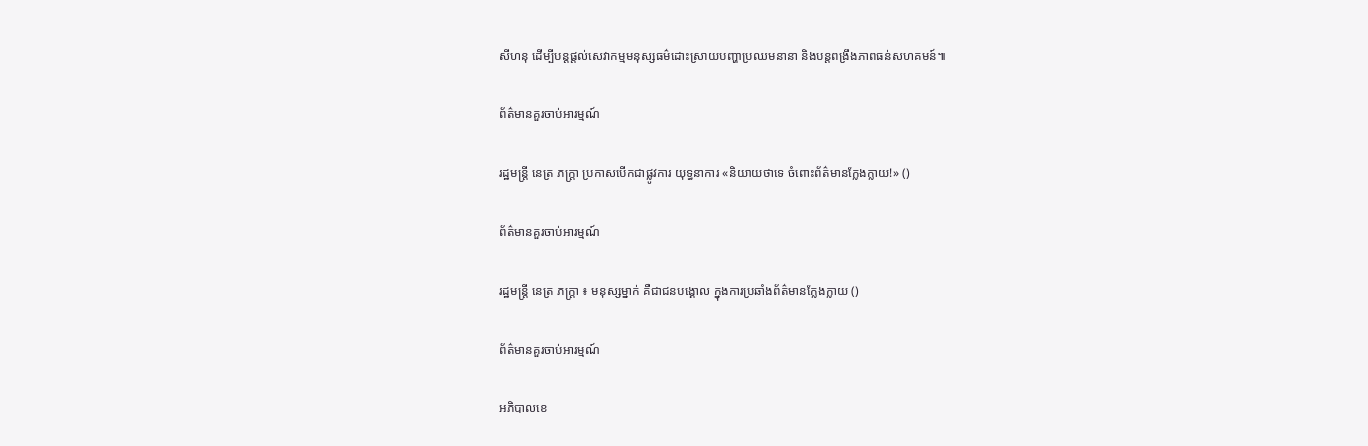សីហនុ ដើម្បីបន្តផ្តល់សេវាកម្មមនុស្សធម៌ដោះស្រាយបញ្ហាប្រឈមនានា និងបន្តពង្រឹងភាពធន់សហគមន៍៕

ព័ត៌មានគួរចាប់អារម្មណ៍

រដ្ឋមន្ត្រី នេត្រ ភក្ត្រា ប្រកាសបើកជាផ្លូវការ យុទ្ធនាការ «និយាយថាទេ ចំពោះព័ត៌មានក្លែងក្លាយ!» ()

ព័ត៌មានគួរចាប់អារម្មណ៍

រដ្ឋមន្ត្រី នេត្រ ភក្ត្រា ៖ មនុស្សម្នាក់ គឺជាជនបង្គោល ក្នុងការប្រឆាំងព័ត៌មានក្លែងក្លាយ ()

ព័ត៌មានគួរចាប់អារម្មណ៍

អភិបាលខេ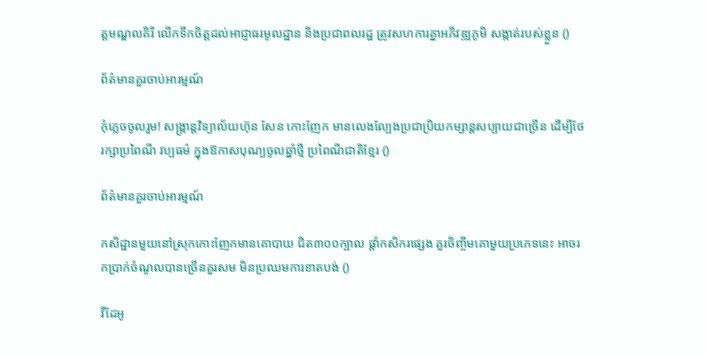ត្តមណ្ឌលគិរី លើកទឹកចិត្តដល់អាជ្ញាធរមូលដ្ឋាន និងប្រជាពលរដ្ឋ ត្រូវសហការគ្នាអភិវឌ្ឍភូមិ សង្កាត់របស់ខ្លួន ()

ព័ត៌មានគួរចាប់អារម្មណ៍

កុំភ្លេចចូលរួម! សង្ក្រាន្តវិទ្យាល័យហ៊ុន សែន កោះញែក មានលេងល្បែងប្រជាប្រិយកម្សាន្តសប្បាយជាច្រើន ដើម្បីថែរក្សាប្រពៃណី វប្បធម៌ ក្នុងឱកាសបុណ្យចូលឆ្នាំថ្មី ប្រពៃណីជាតិខ្មែរ ()

ព័ត៌មានគួរចាប់អារម្មណ៍

កសិដ្ឋានមួយនៅស្រុកកោះញែកមានគោបាយ ជិត៣០០ក្បាល ផ្ដាំកសិករផ្សេង គួរចិញ្ចឹមគោមួយប្រភេទនេះ អាចរកប្រាក់ចំណូលបានច្រើនគួរសម មិនប្រឈមការខាតបង់ ()

វីដែអូ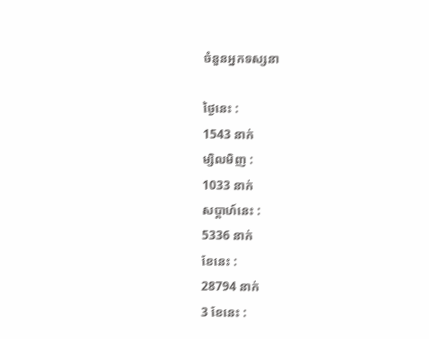ចំនួនអ្នកទស្សនា

ថ្ងៃនេះ :
1543 នាក់
ម្សិលមិញ :
1033 នាក់
សប្តាហ៍នេះ :
5336 នាក់
ខែនេះ :
28794 នាក់
3 ខែនេះ :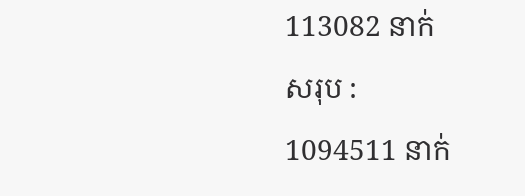113082 នាក់
សរុប :
1094511 នាក់